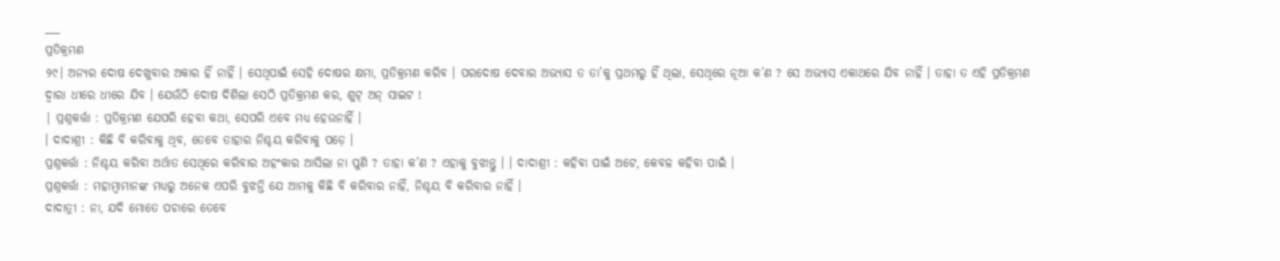___
ପ୍ରତିକ୍ରମଣ
୨୯। ଅନ୍ୟର ଦୋଷ ଦେଖୁବାର ଅକାର ହିଁ ନାହିଁ । ସେଥିପାଇଁ ସେହି ଦୋଷର କ୍ଷମା, ପ୍ରତିକ୍ରମଣ କରିବ । ପରଦୋଷ ଦେବାର ଅଭ୍ୟାସ ତ ତା’କୁ ପ୍ରଥମରୁ ହିଁ ଥିଲା, ସେଥିରେ ନୂଆ କ’ଣ ? ସେ ଅଭ୍ୟାସ ଏକାଥରେ ଯିବ ନାହିଁ । ତାହା ତ ଏହି ପ୍ରତିକ୍ରମଣ ଦ୍ବାରା ଧୀରେ ଧୀରେ ଯିବ । ଯେଉଁଠି ଦୋଷ ଦିଶିଲା ସେଠି ପ୍ରତିକ୍ରମଣ କର, ଶୁଟ୍ ଅନ୍ ସାଇଟ !
| ପ୍ରଶ୍ନକର୍ତ୍ତା : ପ୍ରତିକ୍ରମଣ ଯେପରି ହେବା କଥା, ସେପରି ଏବେ ମଧ୍ୟ ହେଉନାହିଁ ।
। ଦାଦାଶ୍ରୀ : କିଛି ବି କରିବାକୁ ଥିବ, ତେବେ ତାହାର ନିଶ୍ଚୟ କରିବାକୁ ପଡ଼େ ।
ପ୍ରଶ୍ନକର୍ତ୍ତା : ନିଶ୍ଚୟ କରିବା ଅର୍ଥାତ ସେଥିରେ କରିବାର ଅହଂକାର ଆସିଲା ନା ପୁଣି ? ତାହା କ’ଣ ? ଏହାକୁ ବୁଝାନ୍ତୁ । । ଦାଦାଶ୍ରୀ : କହିବା ପାଇଁ ଅଟେ, କେବଳ କହିବା ପାଇଁ ।
ପ୍ରଶ୍ନକର୍ତ୍ତା : ମହାମ୍ବାମାନଙ୍କ ମଧ୍ୟରୁ ଅନେକ ଏପରି ବୁଝନ୍ତି ଯେ ଆମକୁ କିଛି ବି କରିବାର ନାହିଁ, ନିଶ୍ଚୟ ବି କରିବାର ନାହିଁ ।
ଦାଦାତ୍ରୀ : ନା, ଯଦି ମୋତେ ପଚାରେ ତେବେ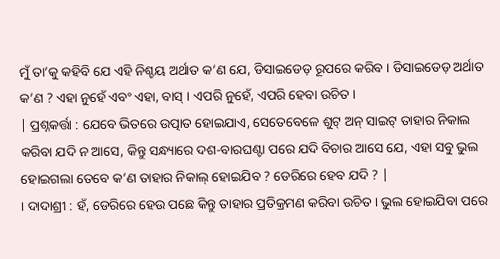ମୁଁ ତା’କୁ କହିବି ଯେ ଏହି ନିଶ୍ଚୟ ଅର୍ଥାତ କ’ଣ ଯେ, ଡିସାଇଡେଡ଼ ରୂପରେ କରିବ । ଡିସାଇଡେଡ଼ ଅର୍ଥାତ କ’ଣ ? ଏହା ନୁହେଁ ଏବଂ ଏହା, ବାସ୍ । ଏପରି ନୁହେଁ, ଏପରି ହେବା ଉଚିତ ।
| ପ୍ରଶ୍ନକର୍ତ୍ତା : ଯେବେ ଭିତରେ ଉତ୍ପାତ ହୋଇଯାଏ, ସେତେବେଳେ ଶୁଟ୍ ଅନ୍ ସାଇଟ୍ ତାହାର ନିକାଲ କରିବା ଯଦି ନ ଆସେ, କିନ୍ତୁ ସନ୍ଧ୍ୟାରେ ଦଶ-ବାରଘଣ୍ଟା ପରେ ଯଦି ବିଚାର ଆସେ ଯେ, ଏହା ସବୁ ଭୁଲ ହୋଇଗଲା ତେବେ କ’ଣ ତାହାର ନିକାଲ୍ ହୋଇଯିବ ? ଡେରିରେ ହେବ ଯଦି ? |
। ଦାଦାଶ୍ରୀ : ହଁ, ଡେରିରେ ହେଉ ପଛେ କିନ୍ତୁ ତାହାର ପ୍ରତିକ୍ରମଣ କରିବା ଉଚିତ । ଭୁଲ ହୋଇଯିବା ପରେ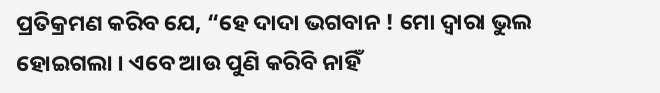ପ୍ରତିକ୍ରମଣ କରିବ ଯେ, “ହେ ଦାଦା ଭଗବାନ ! ମୋ ଦ୍ଵାରା ଭୁଲ ହୋଇଗଲା । ଏବେ ଆଉ ପୁଣି କରିବି ନାହିଁ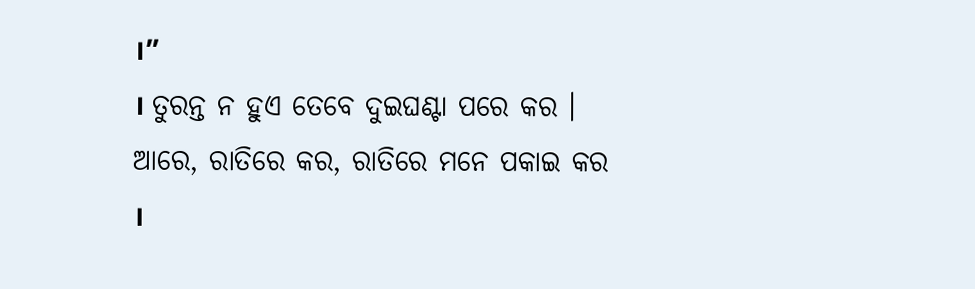।”
। ତୁରନ୍ତ ନ ହୁଏ ତେବେ ଦୁଇଘଣ୍ଟା ପରେ କର । ଆରେ, ରାତିରେ କର, ରାତିରେ ମନେ ପକାଇ କର ।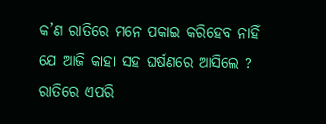କ’ଣ ରାତିରେ ମନେ ପକାଇ କରିହେବ ନାହିଁ ଯେ ଆଜି କାହା ସହ ଘର୍ଷଣରେ ଆସିଲେ ? ରାତିରେ ଏପରି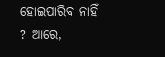ହୋଇପାରିବ ନାହିଁ ? ଆରେ,